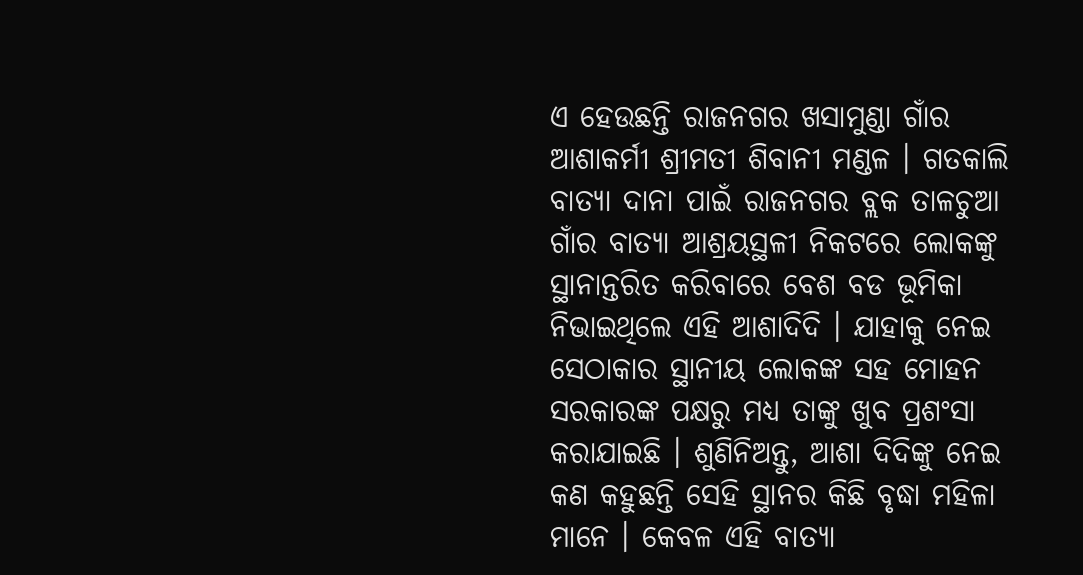ଏ ହେଉଛନ୍ତି ରାଜନଗର ଖସାମୁଣ୍ଡା ଗାଁର ଆଶାକର୍ମୀ ଶ୍ରୀମତୀ ଶିବାନୀ ମଣ୍ଡଳ । ଗତକାଲି ବାତ୍ୟା ଦାନା ପାଇଁ ରାଜନଗର ବ୍ଲକ ତାଳଚୁଆ ଗାଁର ବାତ୍ୟା ଆଶ୍ରୟସ୍ଥଳୀ ନିକଟରେ ଲୋକଙ୍କୁ ସ୍ଥାନାନ୍ତରିତ କରିବାରେ ବେଶ ବଡ ଭୂମିକା ନିଭାଇଥିଲେ ଏହି ଆଶାଦିଦି । ଯାହାକୁ ନେଇ ସେଠାକାର ସ୍ଥାନୀୟ ଲୋକଙ୍କ ସହ ମୋହନ ସରକାରଙ୍କ ପକ୍ଷରୁ ମଧ୍ୟ ତାଙ୍କୁ ଖୁବ ପ୍ରଶଂସା କରାଯାଇଛି । ଶୁଣିନିଅନ୍ତୁ, ଆଶା ଦିଦିଙ୍କୁ ନେଇ କଣ କହୁଛନ୍ତି ସେହି ସ୍ଥାନର କିଛି ବୃଦ୍ଧା ମହିଳା ମାନେ । କେବଳ ଏହି ବାତ୍ୟା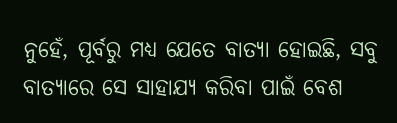ନୁହେଁ, ପୂର୍ବରୁ ମଧ୍ୟ ଯେତେ ବାତ୍ୟା ହୋଇଛି, ସବୁ ବାତ୍ୟାରେ ସେ ସାହାଯ୍ୟ କରିବା ପାଇଁ ବେଶ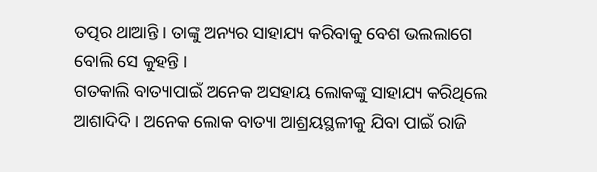ତତ୍ପର ଥାଆନ୍ତି । ତାଙ୍କୁ ଅନ୍ୟର ସାହାଯ୍ୟ କରିବାକୁ ବେଶ ଭଲଲାଗେ ବୋଲି ସେ କୁହନ୍ତି ।
ଗତକାଲି ବାତ୍ୟାପାଇଁ ଅନେକ ଅସହାୟ ଲୋକଙ୍କୁ ସାହାଯ୍ୟ କରିଥିଲେ ଆଶାଦିଦି । ଅନେକ ଲୋକ ବାତ୍ୟା ଆଶ୍ରୟସ୍ଥଳୀକୁ ଯିବା ପାଇଁ ରାଜି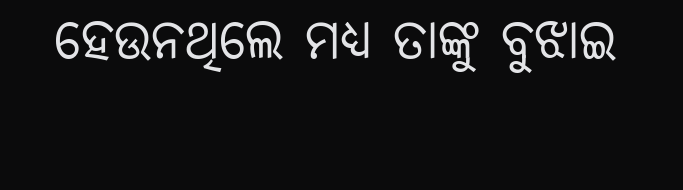ହେଉନଥିଲେ ମଧ୍ୟ ତାଙ୍କୁ ବୁଝାଇ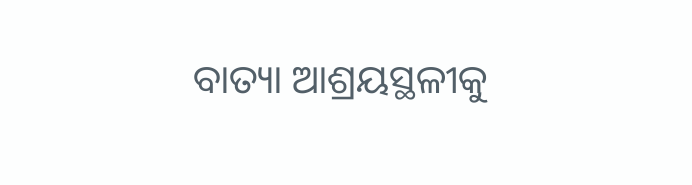ବାତ୍ୟା ଆଶ୍ରୟସ୍ଥଳୀକୁ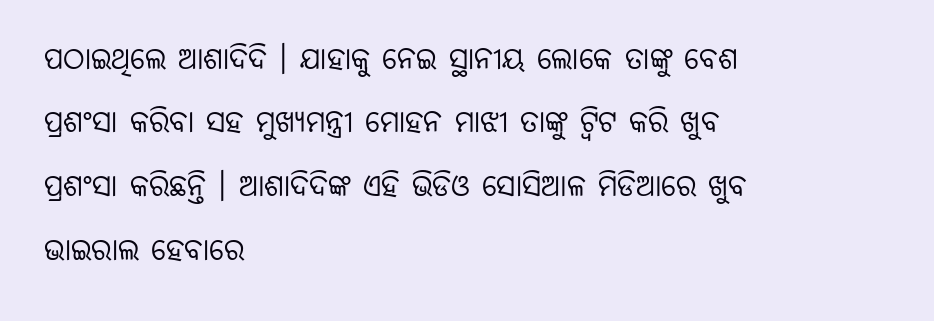ପଠାଇଥିଲେ ଆଶାଦିଦି । ଯାହାକୁ ନେଇ ସ୍ଥାନୀୟ ଲୋକେ ତାଙ୍କୁ ବେଶ ପ୍ରଶଂସା କରିବା ସହ ମୁଖ୍ୟମନ୍ତ୍ରୀ ମୋହନ ମାଝୀ ତାଙ୍କୁ ଟ୍ବିଟ କରି ଖୁବ ପ୍ରଶଂସା କରିଛନ୍ତି । ଆଶାଦିଦିଙ୍କ ଏହି ଭିଡିଓ ସୋସିଆଳ ମିଡିଆରେ ଖୁବ ଭାଇରାଲ ହେବାରେ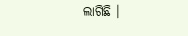ଲାଗିଛି ।